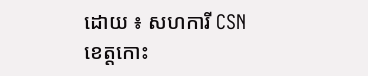ដោយ ៖ សហការី CSN
ខេត្តកោះ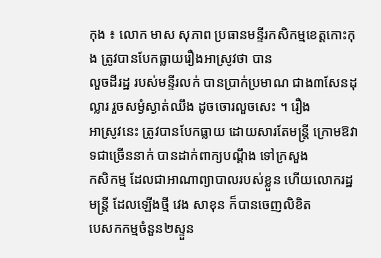កុង ៖ លោក មាស សុភាព ប្រធានមន្ទីរកសិកម្មខេត្តកោះកុង ត្រូវបានបែកធ្លាយរឿងអាស្រូវថា បាន
លួចដីរដ្ឋ របស់មន្ទីរលក់ បានប្រាក់ប្រមាណ ជាង៣សែនដុល្លារ រួចសម្ងំស្ងាត់ឈឹង ដូចចោរលួចសេះ ។ រឿង
អាស្រូវនេះ ត្រូវបានបែកធ្លាយ ដោយសារតែមន្ត្រី ក្រោមឱវាទជាច្រើននាក់ បានដាក់ពាក្យបណ្តឹង ទៅក្រសួង
កសិកម្ម ដែលជាអាណាព្យាបាលរបស់ខ្លួន ហើយលោករដ្ឋមន្ត្រី ដែលឡើងថ្មី វេង សាខុន ក៏បានចេញលិខិត
បេសកកម្មចំនួន២ស្ទួន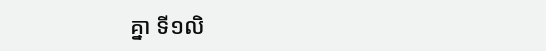គ្នា ទី១លិ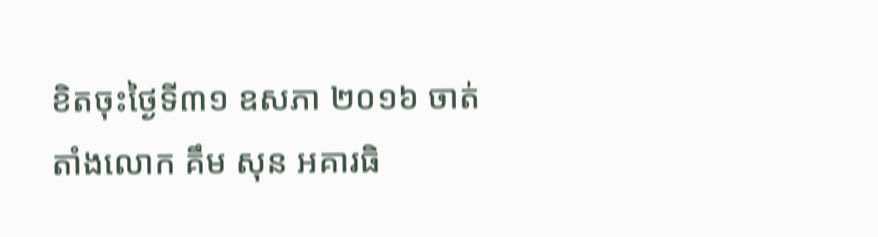ខិតចុះថ្ងៃទី៣១ ឧសភា ២០១៦ ចាត់តាំងលោក គឹម សុន អគារធិ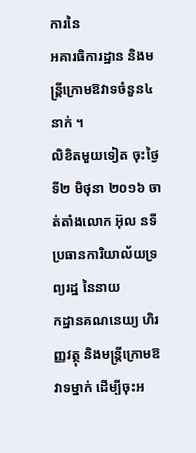ការនៃ
អគារធិការដ្ឋាន និងមន្ត្រីក្រោមឱវាទចំនួន៤នាក់ ។
លិខិតមួយទៀត ចុះថ្ងៃទី២ មិថុនា ២០១៦ ចាត់តាំងលោក អ៊ុល នទី ប្រធានការិយាល័យទ្រព្យរដ្ឋ នៃនាយ
កដ្ឋានគណនេយ្យ ហិរញ្ញវត្ថុ និងមន្ត្រីក្រោមឱវាទម្នាក់ ដើម្បីចុះអ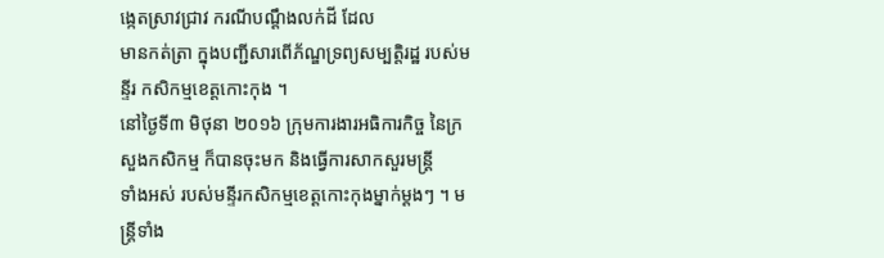ង្កេតស្រាវជ្រាវ ករណីបណ្តឹងលក់ដី ដែល
មានកត់ត្រា ក្នុងបញ្ជីសារពើភ័ណ្ឌទ្រព្យសម្បត្តិរដ្ឋ របស់មន្ទីរ កសិកម្មខេត្តកោះកុង ។
នៅថ្ងៃទី៣ មិថុនា ២០១៦ ក្រុមការងារអធិការកិច្ច នៃក្រសួងកសិកម្ម ក៏បានចុះមក និងធ្វើការសាកសួរមន្ត្រី
ទាំងអស់ របស់មន្ទីរកសិកម្មខេត្តកោះកុងម្នាក់ម្តងៗ ។ មន្ត្រីទាំង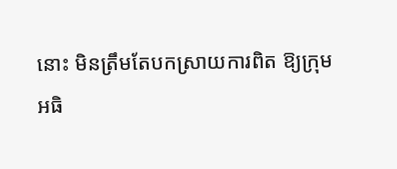នោះ មិនត្រឹមតែបកស្រាយការពិត ឱ្យក្រុម
អធិ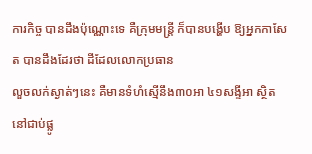ការកិច្ច បានដឹងប៉ុណ្ណោះទេ គឺក្រុមមន្ត្រី ក៏បានបង្ហើប ឱ្យអ្នកកាសែត បានដឹងដែរថា ដីដែលលោកប្រធាន
លួចលក់ស្ងាត់ៗនេះ គឺមានទំហំស្មើនឹង៣០អា ៤១សង្ទីអា ស្ថិតនៅជាប់ផ្លូ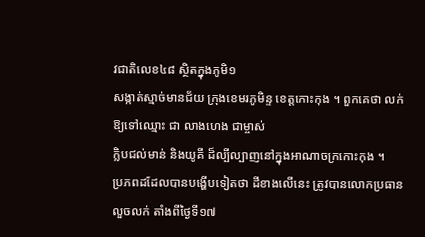វជាតិលេខ៤៨ ស្ថិតក្នុងភូមិ១
សង្កាត់ស្មាច់មានជ័យ ក្រុងខេមរភូមិន្ទ ខេត្តកោះកុង ។ ពួកគេថា លក់ឱ្យទៅឈ្មោះ ជា លាងហេង ជាម្ចាស់
ក្លិបជល់មាន់ និងយូគី ដ៏ល្បីល្បាញនៅក្នុងអាណាចក្រកោះកុង ។
ប្រភពដដែលបានបង្ហើបទៀតថា ដីខាងលើនេះ ត្រូវបានលោកប្រធានលួចលក់ តាំងពីថ្ងៃទី១៧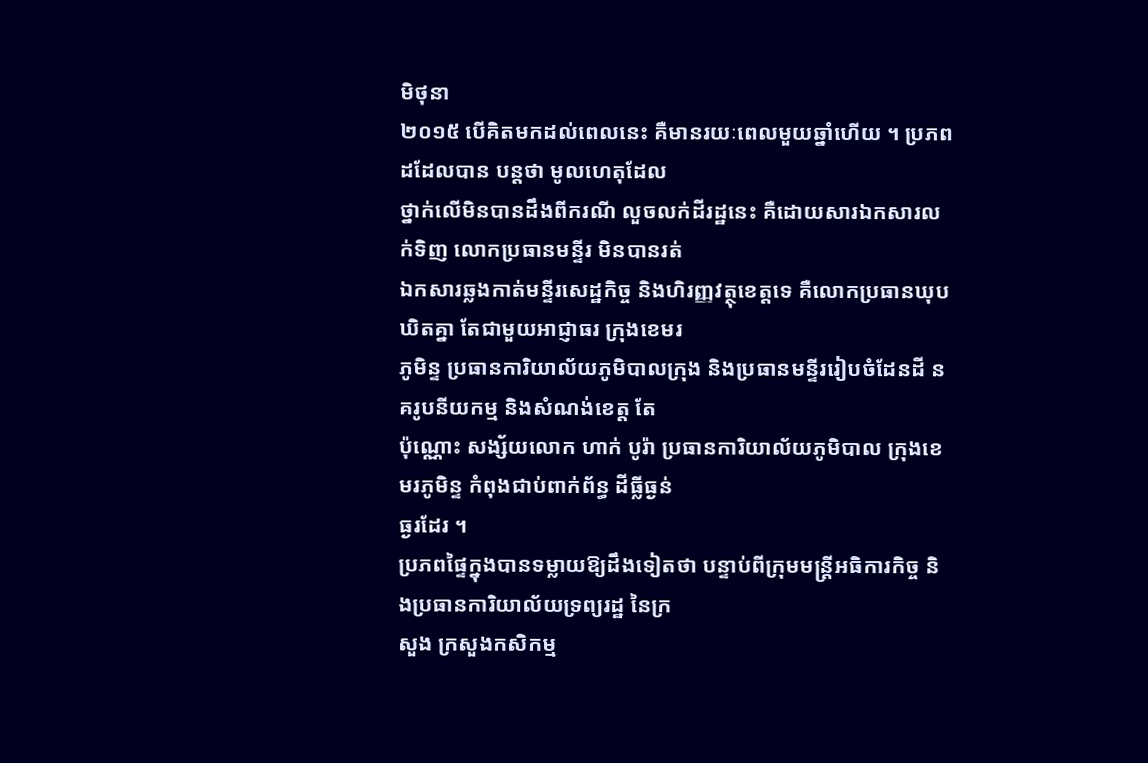មិថុនា
២០១៥ បើគិតមកដល់ពេលនេះ គឺមានរយៈពេលមួយឆ្នាំហើយ ។ ប្រភពដដែលបាន បន្តថា មូលហេតុដែល
ថ្នាក់លើមិនបានដឹងពីករណី លួចលក់ដីរដ្ឋនេះ គឺដោយសារឯកសារលក់ទិញ លោកប្រធានមន្ទីរ មិនបានរត់
ឯកសារឆ្លងកាត់មន្ទីរសេដ្ឋកិច្ច និងហិរញ្ញវត្ថុខេត្តទេ គឺលោកប្រធានឃុបឃិតគ្នា តែជាមួយអាជ្ញាធរ ក្រុងខេមរ
ភូមិន្ទ ប្រធានការិយាល័យភូមិបាលក្រុង និងប្រធានមន្ទីររៀបចំដែនដី នគរូបនីយកម្ម និងសំណង់ខេត្ត តែ
ប៉ុណ្ណោះ សង្ស័យលោក ហាក់ បូរ៉ា ប្រធានការិយាល័យភូមិបាល ក្រុងខេមរភូមិន្ទ កំពុងជាប់ពាក់ព័ន្ធ ដីធ្លីធ្ងន់
ធ្ងរដែរ ។
ប្រភពផ្ទៃក្នុងបានទម្លាយឱ្យដឹងទៀតថា បន្ទាប់ពីក្រុមមន្ត្រីអធិការកិច្ច និងប្រធានការិយាល័យទ្រព្យរដ្ឋ នៃក្រ
សួង ក្រសួងកសិកម្ម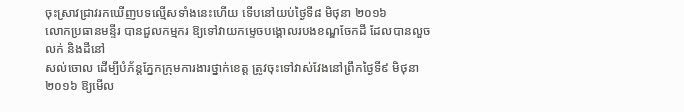ចុះស្រាវជ្រាវរកឃើញបទល្មើសទាំងនេះហើយ ទើបនៅយប់ថ្ងៃទី៨ មិថុនា ២០១៦
លោកប្រធានមន្ទីរ បានជួលកម្មករ ឱ្យទៅវាយកម្ទេចបង្គោលរបងខណ្ឌចែកដី ដែលបានលួចលក់ និងដីនៅ
សល់ចោល ដើម្បីបំភ័ន្តភ្នែកក្រុមការងារថ្នាក់ខេត្ត ត្រូវចុះទៅវាស់វែងនៅព្រឹកថ្ងៃទី៩ មិថុនា ២០១៦ ឱ្យមើល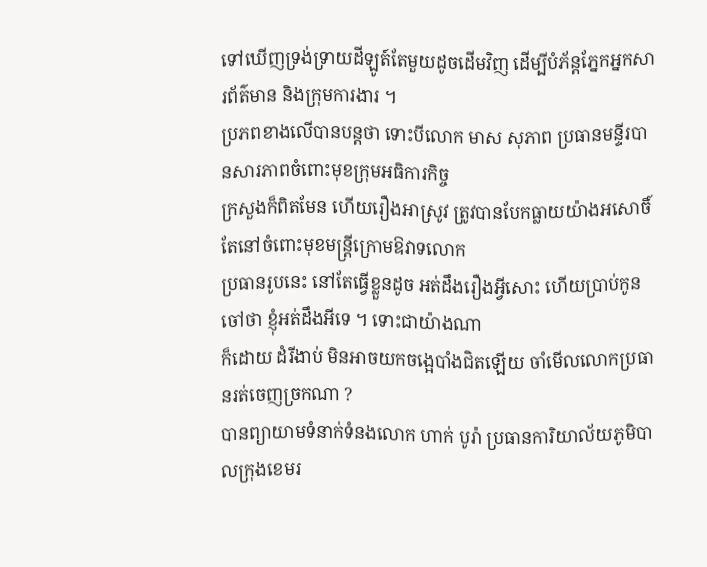ទៅឃើញទ្រង់ទ្រាយដីឡូត៍តែមួយដូចដើមវិញ ដើម្បីបំភ័ន្តភ្នែកអ្នកសារព័ត៌មាន និងក្រុមការងារ ។
ប្រភពខាងលើបានបន្តថា ទោះបីលោក មាស សុភាព ប្រធានមន្ទីរបានសារភាពចំពោះមុខក្រុមអធិការកិច្ច
ក្រសួងក៏ពិតមែន ហើយរឿងអាស្រូវ ត្រូវបានបែកធ្លាយយ៉ាងអសោចិ៍ តែនៅចំពោះមុខមន្ត្រីក្រោមឱវាទលោក
ប្រធានរូបនេះ នៅតែធ្វើខ្លួនដូច អត់ដឹងរឿងអ្វីសោះ ហើយប្រាប់កូនចៅថា ខ្ញុំអត់ដឹងអីទេ ។ ទោះជាយ៉ាងណា
ក៏ដោយ ដំរីងាប់ មិនអាចយកចង្អេបាំងជិតឡើយ ចាំមើលលោកប្រធានរត់ចេញច្រកណា ?
បានព្យាយាមទំនាក់ទំនងលោក ហាក់ បូរ៉ា ប្រធានការិយាល័យភូមិបាលក្រុងខេមរ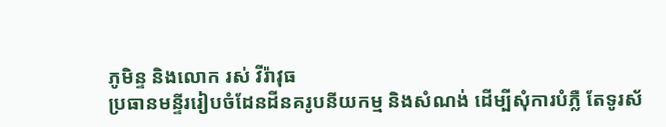ភូមិន្ទ និងលោក រស់ វីរ៉ាវុធ
ប្រធានមន្ទីររៀបចំដែនដីនគរូបនីយកម្ម និងសំណង់ ដើម្បីសុំការបំភ្លឺ តែទូរស័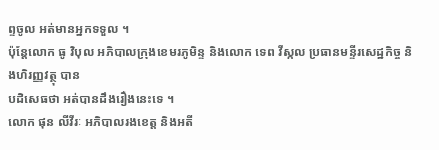ព្ទចូល អត់មានអ្នកទទួល ។
ប៉ុន្តែលោក ធូ វិបុល អភិបាលក្រុងខេមរភូមិន្ទ និងលោក ទេព វីស្កល ប្រធានមន្ទីរសេដ្ឋកិច្ច និងហិរញ្ញវត្ថុ បាន
បដិសេធថា អត់បានដឹងរឿងនេះទេ ។
លោក ផុន លីវីរៈ អភិបាលរងខេត្ត និងអតី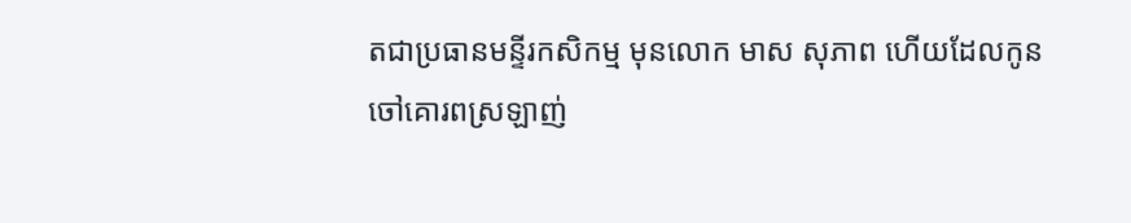តជាប្រធានមន្ទីរកសិកម្ម មុនលោក មាស សុភាព ហើយដែលកូន
ចៅគោរពស្រឡាញ់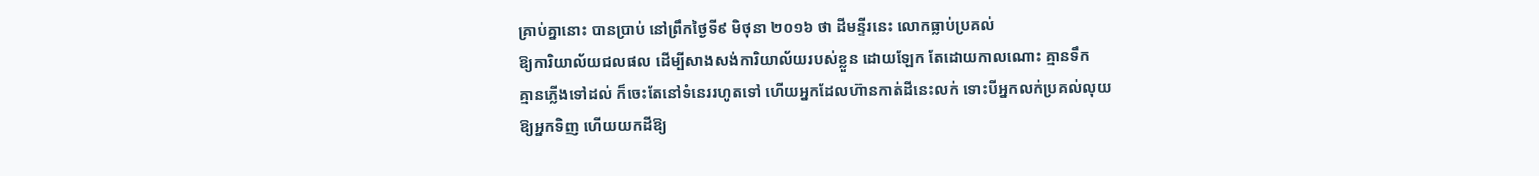គ្រាប់គ្នានោះ បានប្រាប់ នៅព្រឹកថ្ងៃទី៩ មិថុនា ២០១៦ ថា ដីមន្ទីរនេះ លោកធ្លាប់ប្រគល់
ឱ្យការិយាល័យជលផល ដើម្បីសាងសង់ការិយាល័យរបស់ខ្លួន ដោយឡែក តែដោយកាលណោះ គ្មានទឹក
គ្មានភ្លើងទៅដល់ ក៏ចេះតែនៅទំនេររហូតទៅ ហើយអ្នកដែលហ៊ានកាត់ដីនេះលក់ ទោះបីអ្នកលក់ប្រគល់លុយ
ឱ្យអ្នកទិញ ហើយយកដីឱ្យ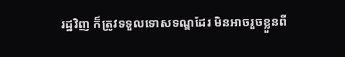រដ្ឋវិញ ក៏ត្រូវទទួលទោសទណ្ឌដែរ មិនអាចរួចខ្លួនពី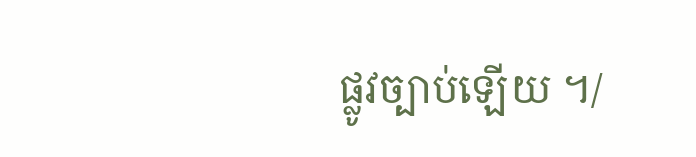ផ្លូវច្បាប់ឡើយ ។/